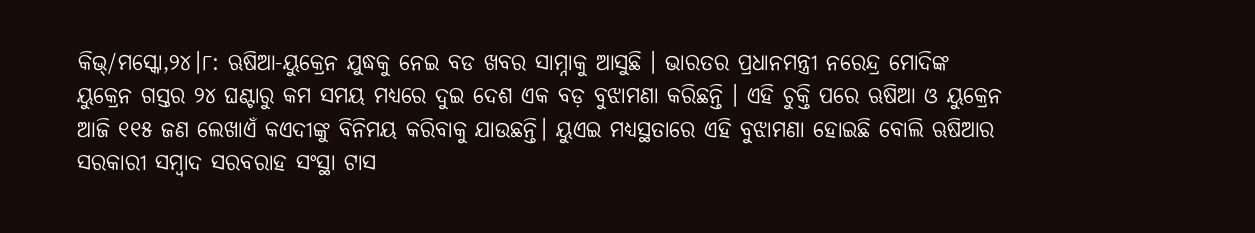କିଭ୍/ମସ୍କୋ,୨୪।୮: ଋଷିଆ-ୟୁକ୍ରେନ ଯୁଦ୍ଧକୁ ନେଇ ବଡ ଖବର ସାମ୍ନାକୁ ଆସୁଛି । ଭାରତର ପ୍ରଧାନମନ୍ତ୍ରୀ ନରେନ୍ଦ୍ର ମୋଦିଙ୍କ ୟୁକ୍ରେନ ଗସ୍ତର ୨୪ ଘଣ୍ଟାରୁ କମ ସମୟ ମଧ୍ୟରେ ଦୁଇ ଦେଶ ଏକ ବଡ଼ ବୁଝାମଣା କରିଛନ୍ତି । ଏହି ଚୁକ୍ତି ପରେ ଋଷିଆ ଓ ୟୁକ୍ରେନ ଆଜି ୧୧୫ ଜଣ ଲେଖାଏଁ କଏଦୀଙ୍କୁ ବିନିମୟ କରିବାକୁ ଯାଉଛନ୍ତି। ୟୁଏଇ ମଧ୍ୟସ୍ଥତାରେ ଏହି ବୁଝାମଣା ହୋଇଛି ବୋଲି ଋଷିଆର ସରକାରୀ ସମ୍ବାଦ ସରବରାହ ସଂସ୍ଥା ଟାସ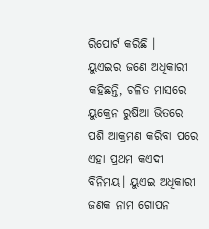ରିପୋର୍ଟ କରିଛି ।
ୟୁଏଇର ଜଣେ ଅଧିକାରୀ କହିଛନ୍ତି, ଚଳିତ ମାସରେ ୟୁକ୍ରେନ ରୁଷିଆ ଭିତରେ ପଶି ଆକ୍ରମଣ କରିବା ପରେ ଏହା ପ୍ରଥମ କଏଦୀ ବିନିମୟ। ୟୁଏଇ ଅଧିକାରୀ ଜଣକ ନାମ ଗୋପନ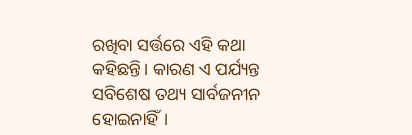ରଖିବା ସର୍ତ୍ତରେ ଏହି କଥା କହିଛନ୍ତି। କାରଣ ଏ ପର୍ଯ୍ୟନ୍ତ ସବିଶେଷ ତଥ୍ୟ ସାର୍ବଜନୀନ ହୋଇନାହିଁ।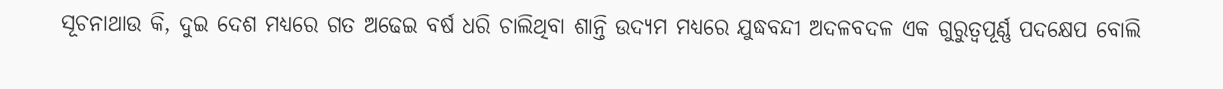ସୂଚନାଥାଉ କି, ଦୁଇ ଦେଶ ମଧ୍ୟରେ ଗତ ଅଢେଇ ବର୍ଷ ଧରି ଚାଲିଥିବା ଶାନ୍ତି ଉଦ୍ୟମ ମଧ୍ୟରେ ଯୁଦ୍ଧବନ୍ଦୀ ଅଦଳବଦଳ ଏକ ଗୁରୁତ୍ୱପୂର୍ଣ୍ଣ ପଦକ୍ଷେପ ବୋଲି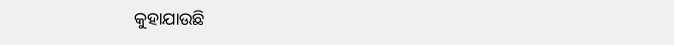କୁହାଯାଉଛି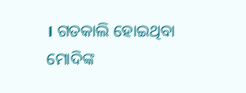। ଗତକାଲି ହୋଇଥିବା ମୋଦିଙ୍କ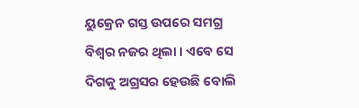ୟୁକ୍ରେନ ଗସ୍ତ ଉପରେ ସମଗ୍ର ବିଶ୍ବର ନଜର ଥିଲା । ଏବେ ସେ ଦିଗକୁ ଅଗ୍ରସର ହେଉଛି ବୋଲି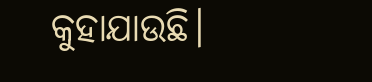କୁହାଯାଉଛି।